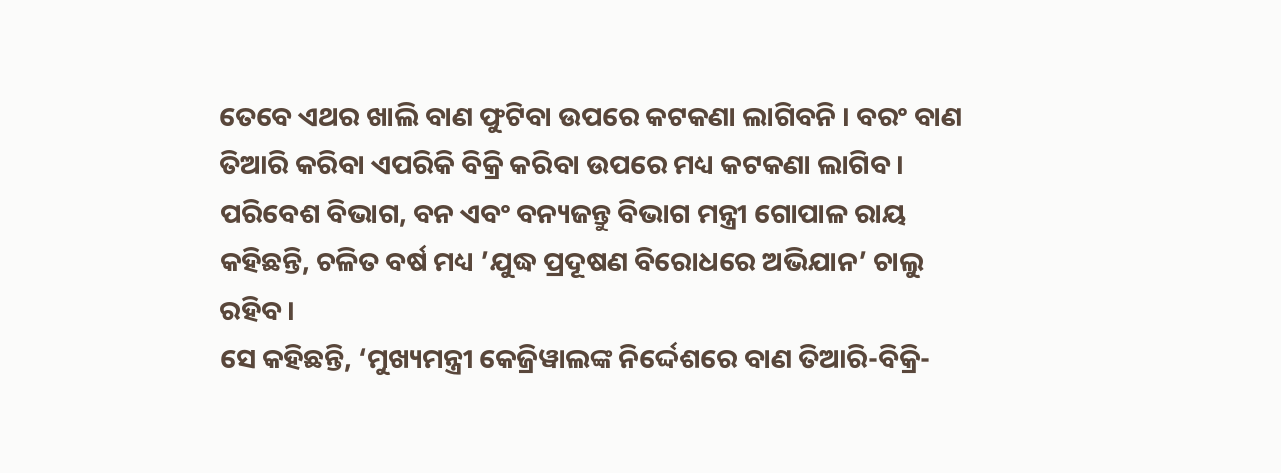ତେବେ ଏଥର ଖାଲି ବାଣ ଫୁଟିବା ଉପରେ କଟକଣା ଲାଗିବନି । ବରଂ ବାଣ ତିଆରି କରିବା ଏପରିକି ବିକ୍ରି କରିବା ଉପରେ ମଧ୍ୟ କଟକଣା ଲାଗିବ । ପରିବେଶ ବିଭାଗ, ବନ ଏବଂ ବନ୍ୟଜନ୍ତୁ ବିଭାଗ ମନ୍ତ୍ରୀ ଗୋପାଳ ରାୟ କହିଛନ୍ତି, ଚଳିତ ବର୍ଷ ମଧ୍ୟ ’ଯୁଦ୍ଧ ପ୍ରଦୂଷଣ ବିରୋଧରେ ଅଭିଯାନ’ ଚାଲୁ ରହିବ ।
ସେ କହିଛନ୍ତି, ‘ମୁଖ୍ୟମନ୍ତ୍ରୀ କେଜ୍ରିୱାଲଙ୍କ ନିର୍ଦ୍ଦେଶରେ ବାଣ ତିଆରି-ବିକ୍ରି-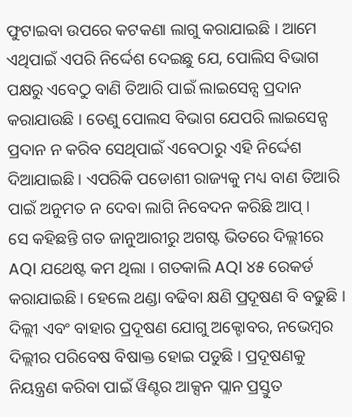ଫୁଟାଇବା ଉପରେ କଟକଣା ଲାଗୁ କରାଯାଇଛି । ଆମେ ଏଥିପାଇଁ ଏପରି ନିର୍ଦ୍ଦେଶ ଦେଇଛୁ ଯେ, ପୋଲିସ ବିଭାଗ ପକ୍ଷରୁ ଏବେଠୁ ବାଣି ତିଆରି ପାଇଁ ଲାଇସେନ୍ସ ପ୍ରଦାନ କରାଯାଉଛି । ତେଣୁ ପୋଲସ ବିଭାଗ ଯେପରି ଲାଇସେନ୍ସ ପ୍ରଦାନ ନ କରିବ ସେଥିପାଇଁ ଏବେଠାରୁ ଏହି ନିର୍ଦ୍ଦେଶ ଦିଆଯାଇଛି । ଏପରିକି ପଡୋଶୀ ରାଜ୍ୟକୁ ମଧ୍ୟ ବାଣ ତିଆରି ପାଇଁ ଅନୁମତ ନ ଦେବା ଲାଗି ନିବେଦନ କରିଛି ଆପ୍ ।
ସେ କହିଛନ୍ତି ଗତ ଜାନୁଆରୀରୁ ଅଗଷ୍ଟ ଭିତରେ ଦିଲ୍ଲୀରେ AQI ଯଥେଷ୍ଟ କମ ଥିଲା । ଗତକାଲି AQI ୪୫ ରେକର୍ଡ କରାଯାଇଛି । ହେଲେ ଥଣ୍ଡା ବଢିବା କ୍ଷଣି ପ୍ରଦୂଷଣ ବି ବଢୁଛି । ଦିଲ୍ଲୀ ଏବଂ ବାହାର ପ୍ରଦୂଷଣ ଯୋଗୁ ଅକ୍ଟୋବର, ନଭେମ୍ବର ଦିଲ୍ଲୀର ପରିବେଷ ବିଷାକ୍ତ ହୋଇ ପଡୁଛି । ପ୍ରଦୂଷଣକୁ ନିୟନ୍ତ୍ରଣ କରିବା ପାଇଁ ୱିଣ୍ଟର ଆକ୍ସନ ପ୍ଲାନ ପ୍ରସ୍ତୁତ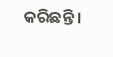କରିଛନ୍ତି ।